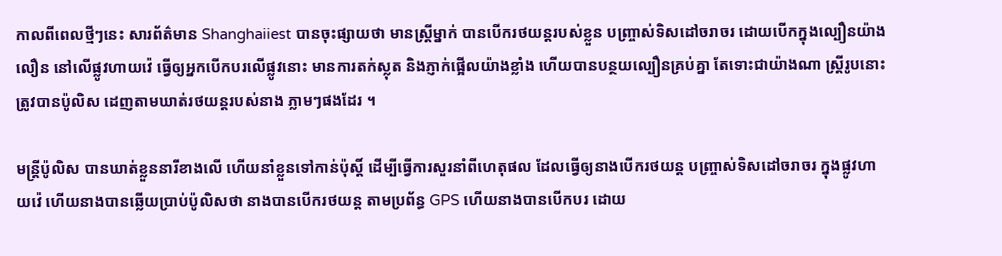កាលពីពេលថ្មីៗនេះ សារព័ត៌មាន Shanghaiiest បានចុះផ្សាយថា មានស្ត្រីម្នាក់ បានបើករថយន្តរបស់ខ្លួន បញ្ច្រាស់ទិសដៅចរាចរ ដោយបើកក្នុងល្បឿនយ៉ាងលឿន នៅលើផ្លូវហាយវ៉េ ធ្វើឲ្យអ្នកបើកបរលើផ្លូវនោះ មានការតក់ស្លុត និងភ្ញាក់ផ្អើលយ៉ាងខ្លាំង ហើយបានបន្ថយល្បឿនគ្រប់គ្នា តែទោះជាយ៉ាងណា ស្ត្រីរូបនោះត្រូវបានប៉ូលិស ដេញតាមឃាត់រថយន្តរបស់នាង ភ្លាមៗផងដែរ ។

មន្ត្រីប៉ូលិស បានឃាត់ខ្លួននារីខាងលើ ហើយនាំខ្លួនទៅកាន់ប៉ុស្តិ៍ ដើម្បីធ្វើការសួរនាំពីហេតុផល ដែលធ្វើឲ្យនាងបើករថយន្ត បញ្ច្រាស់ទិសដៅចរាចរ ក្នុងផ្លូវហាយវ៉េ ហើយនាងបានឆ្លើយប្រាប់ប៉ូលិសថា នាងបានបើករថយន្ត តាមប្រព័ន្ធ GPS ហើយនាងបានបើកបរ ដោយ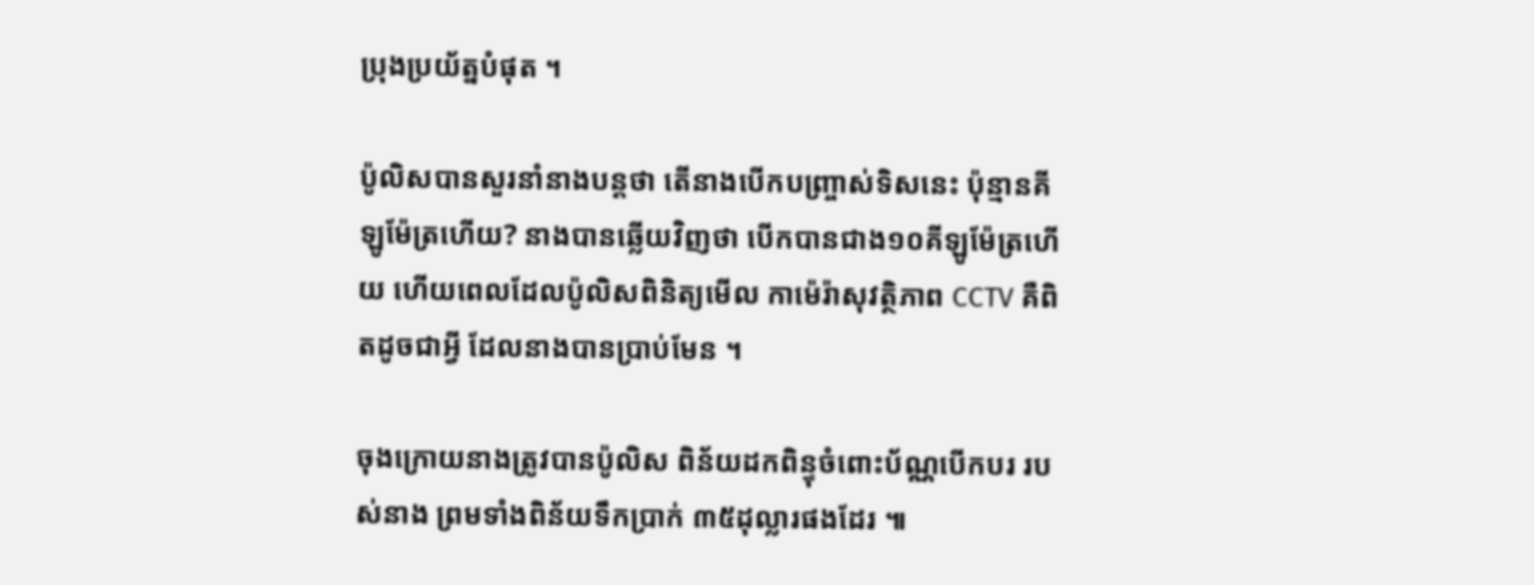ប្រុងប្រយ័ត្នបំផុត ។

ប៉ូលិសបានសួរនាំនាងបន្តថា តើនាងបើកបញ្ច្រាស់ទិសនេះ ប៉ុន្មានគីឡូម៉ែត្រហើយ? នាងបានឆ្លើយវិញថា បើកបានជាង១០គីឡូម៉ែត្រហើយ ហើយពេលដែលប៉ូលិសពិនិត្យមើល កាម៉េរ៉ាសុវត្ថិភាព CCTV គឺពិតដូចជាអ្វី ដែលនាងបានប្រាប់មែន ។

ចុងក្រោយនាងត្រូវបានប៉ូលិស ពិន័យដកពិន្ទុចំពោះប័ណ្ណបើកបរ របស់នាង ព្រមទាំងពិន័យទឹកប្រាក់ ៣៥ដុល្លារផងដែរ ៕